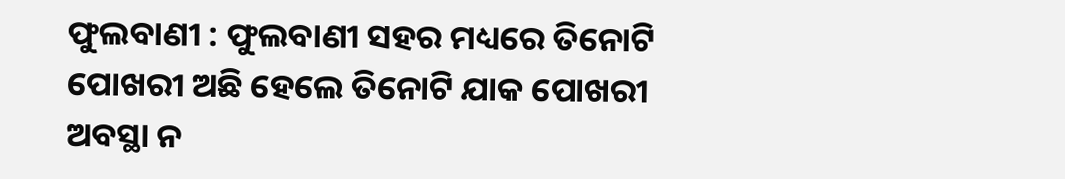ଫୁଲବାଣୀ : ଫୁଲବାଣୀ ସହର ମଧ୍ୟରେ ତିନୋଟି ପୋଖରୀ ଅଛି ହେଲେ ତିନୋଟି ଯାକ ପୋଖରୀ ଅବସ୍ଥା ନ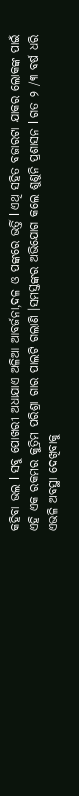କହିବା ଭଲ l ସବୁ ପୋଖରୀ ଅଧାଯାଏ ଅଳିଆ ଆବର୍ଜନା,ଦଳ ଓ ପଙ୍କରେ ଭର୍ତ୍ତି l ଏଥି ସହିତ ବଜାରଟା ଯାକର ଲୋକଙ୍କ ପାଇଁ ଏହି ଏକ ରକମର କୁତ୍ରିମ ପରିଶ୍ରା ଗାର ପାଲଟି ଗଲାଣି ।ସମସ୍ତଙ୍କର ଅଭିଯୋଗ କଲେ ଶୁଣୁନି ପ୍ରଶାସନ l ଗତ ୨ /୩ ବର୍ଷ ଧରି ଏଭଳି ଅବସ୍ଥା ଦେଖିବାକୁ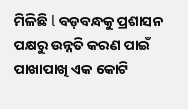ମିଳିଛି l ବଡ଼ବନ୍ଧକୁ ପ୍ରଶାସନ ପକ୍ଷରୁ ଉନ୍ନତି କରଣ ପାଇଁ ପାଖାପାଖି ଏକ କୋଟି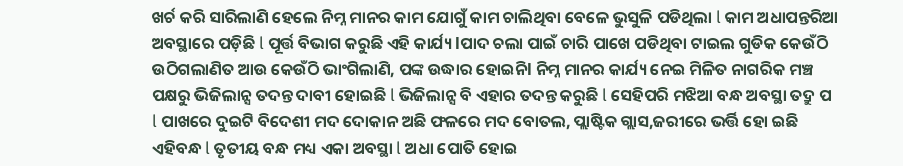ଖର୍ଚ କରି ସାରିଲାଣି ହେଲେ ନିମ୍ନ ମାନର କାମ ଯୋଗୁଁ କାମ ଚାଲିଥିବା ବେଳେ ଭୁସୁଳି ପଡିଥିଲା l କାମ ଅଧାପନ୍ତରିଆ ଅବସ୍ଥାରେ ପଡ଼ିଛି l ପୂର୍ତ୍ତ ବିଭାଗ କରୁଛି ଏହି କାର୍ଯ୍ୟ lପାଦ ଚଲା ପାଇଁ ଚାରି ପାଖେ ପଡିଥିବା ଟାଇଲ ଗୁଡିକ କେଉଁଠି ଉଠିଗଲାଣିତ ଆଉ କେଉଁଠି ଭାଂଗିଲାଣି, ପଙ୍କ ଉଦ୍ଧାର ହୋଇନିl ନିମ୍ନ ମାନର କାର୍ଯ୍ୟ ନେଇ ମିଳିତ ନାଗରିକ ମଞ୍ଚ ପକ୍ଷରୁ ଭିଜିଲାନ୍ସ ତଦନ୍ତ ଦାବୀ ହୋଇଛି l ଭିଜିଲାନ୍ସ ବି ଏହାର ତଦନ୍ତ କରୁଛି l ସେହିପରି ମଝିଆ ବନ୍ଧ ଅବସ୍ଥା ତଦ୍ରୁ ପ l ପାଖରେ ଦୁଇଟି ବିଦେଶୀ ମଦ ଦୋକାନ ଅଛି ଫଳରେ ମଦ ବୋତଲ, ପ୍ଲାଷ୍ଟିକ ଗ୍ଲାସ,ଜରୀରେ ଭର୍ତ୍ତି ହୋ ଇଛି ଏହିବନ୍ଧ l ତୃତୀୟ ବନ୍ଧ ମଧ୍ୟ ଏକା ଅବସ୍ଥା l ଅଧା ପୋତି ହୋଇ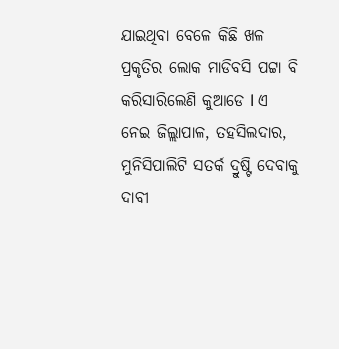ଯାଇଥିବା ବେଳେ କିଛି ଖଳ ପ୍ରକୃତିର ଲୋକ ମାଡିବସି ପଟ୍ଟା ବି କରିସାରିଲେଣି କୁଆଡେ l ଏ ନେଇ ଜିଲ୍ଲାପାଳ, ତହସିଲଦାର, ମୁନିସିପାଲିଟି ସତର୍କ ଦ୍ରୁଷ୍ଟି ଦେବାକୁ ଦାବୀ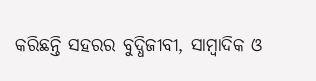କରିଛନ୍ତି ସହରର ବୁଦ୍ଧିଜୀବୀ, ସାମ୍ବାଦିକ ଓ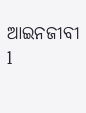ଆଇନଜୀବୀ l